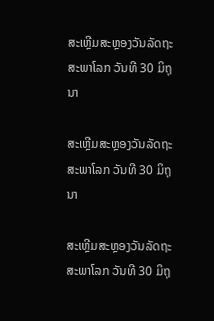ສະເຫຼີມສະຫຼອງວັນລັດຖະສະພາໂລກ ວັນທີ 30 ມິຖຸນາ

ສະເຫຼີມສະຫຼອງວັນລັດຖະສະພາໂລກ ວັນທີ 30 ມິຖຸນາ

ສະເຫຼີມສະຫຼອງວັນລັດຖະສະພາໂລກ ວັນທີ 30 ມິຖຸ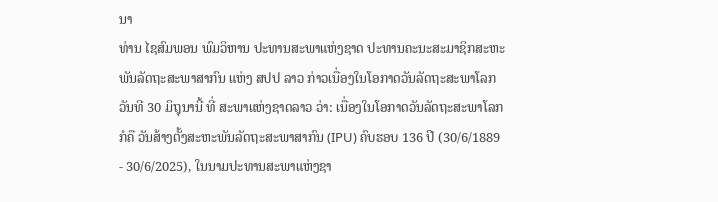ນາ
ທ່ານ ໄຊສົມພອນ ພົມວິຫານ ປະທານສະພາແຫ່ງຊາດ ປະທານຄະນະສະມາຊິກສະຫະພັນລັດຖະສະພາສາກົນ ແຫ່ງ ສປປ ລາວ ກ່າວເນື່ອງໃນໂອກາດວັນລັດຖະສະພາໂລກວັນທີ 30 ມິຖຸນານີ້ ທີ່ ສະພາແຫ່ງຊາດລາວ ວ່າ: ເນື່ອງໃນໂອກາດວັນລັດຖະສະພາໂລກ ກໍຄື ວັນສ້າງຕັ້ງສະຫະພັນລັດຖະສະພາສາກົນ (IPU) ຄົບຮອບ 136 ປີ (30/6/1889 - 30/6/2025), ໃນນາມປະທານສະພາແຫ່ງຊາ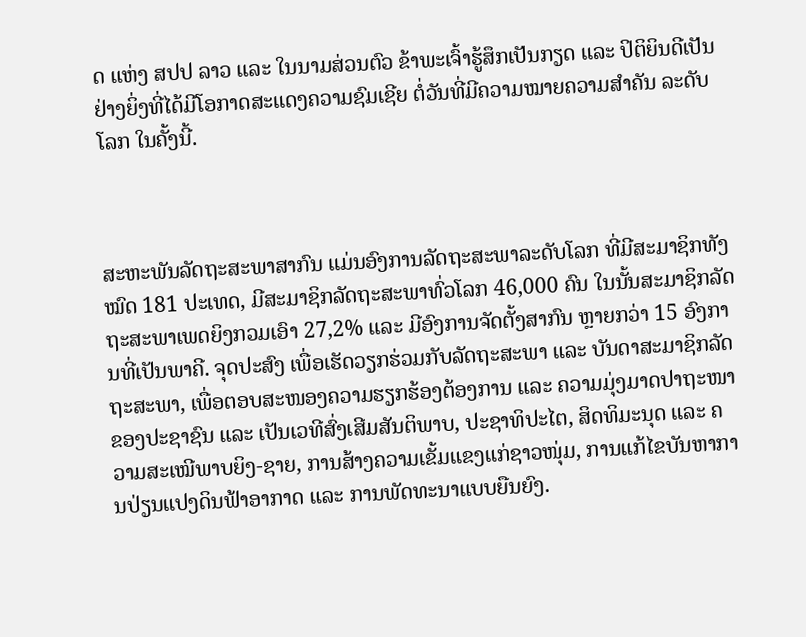ດ ແຫ່ງ ສປປ ລາວ ແລະ ໃນນາມສ່ວນຕົວ ຂ້າພະເຈົ້າຮູ້ສຶກເປັນກຽດ ແລະ ປິຕິຍິນດີເປັນຢ່າງຍິ່ງທີ່ໄດ້ມີໂອກາດສະແດງຄວາມຊົມເຊີຍ ຕໍ່ວັນທີ່ມີຄວາມໝາຍຄວາມສຳຄັນ ລະດັບໂລກ ໃນຄັ້ງນີ້.



ສະຫະພັນລັດຖະສະພາສາກົນ ແມ່ນອົງການລັດຖະສະພາລະດັບໂລກ ທີ່ມີສະມາຊິກທັງໝົດ 181 ປະເທດ, ມີສະມາຊິກລັດຖະສະພາທົ່ວໂລກ 46,000 ຄົນ ໃນນັ້ນສະມາຊິກລັດຖະສະພາເພດຍິງກວມເອົາ 27,2% ແລະ ມີອົງການຈັດຕັ້ງສາກົນ ຫຼາຍກວ່າ 15 ອົງການທີ່ເປັນພາຄີ. ຈຸດປະສົງ ເພື່ອເຮັດວຽກຮ່ວມກັບລັດຖະສະພາ ແລະ ບັນດາສະມາຊິກລັດຖະສະພາ, ເພື່ອຕອບສະໜອງຄວາມຮຽກຮ້ອງຕ້ອງການ ແລະ ຄວາມມຸ່ງມາດປາຖະໜາ ຂອງປະຊາຊົນ ແລະ ເປັນເວທີສົ່ງເສີມສັນຕິພາບ, ປະຊາທິປະໄຕ, ສິດທິມະນຸດ ແລະ ຄວາມສະເໝີພາບຍິງ-ຊາຍ, ການສ້າງຄວາມເຂັ້ມແຂງແກ່ຊາວໜຸ່ມ, ການແກ້ໄຂບັນຫາການປ່ຽນແປງດິນຟ້າອາກາດ ແລະ ການພັດທະນາແບບຍືນຍົງ.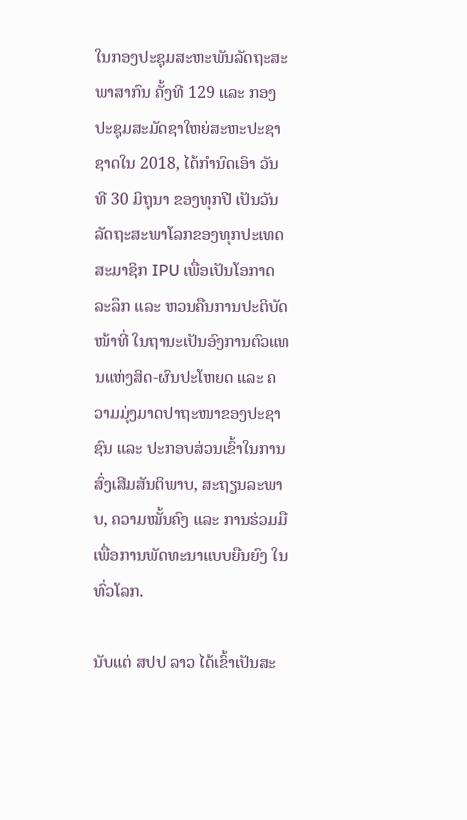ໃນກອງປະຊຸມສະຫະພັນລັດຖະສະພາສາກົນ ຄັ້ງທີ 129 ແລະ ກອງປະຊຸມສະມັດຊາໃຫຍ່ສະຫະປະຊາຊາດໃນ 2018, ໄດ້ກໍານົດເອົາ ວັນທີ 30 ມິຖຸນາ ຂອງທຸກປີ ເປັນວັນລັດຖະສະພາໂລກຂອງທຸກປະເທດສະມາຊິກ IPU ເພື່ອເປັນໂອກາດລະລຶກ ແລະ ຫວນຄືນການປະຕິບັດໜ້າທີ່ ໃນຖານະເປັນອົງການຕົວແທນແຫ່ງສິດ-ຜົນປະໂຫຍດ ແລະ ຄວາມມຸ່ງມາດປາຖະໜາຂອງປະຊາຊົນ ແລະ ປະກອບສ່ວນເຂົ້າໃນການສົ່ງເສີມສັນຕິພາບ, ສະຖຽນລະພາບ, ຄວາມໝັ້ນຄົງ ແລະ ການຮ່ວມມື ເພື່ອການພັດທະນາແບບຍືນຍົງ ໃນທົ່ວໂລກ.

ນັບແຕ່ ສປປ ລາວ ໄດ້ເຂົ້າເປັນສະ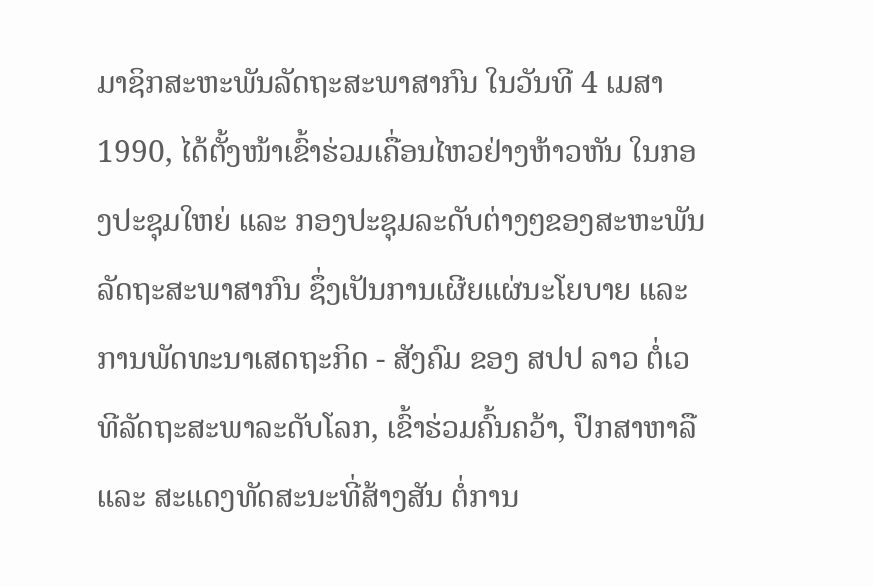ມາຊິກສະຫະພັນລັດຖະສະພາສາກົນ ໃນວັນທີ 4 ເມສາ 1990, ໄດ້ຕັ້ງໜ້າເຂົ້າຮ່ວມເຄື່ອນໄຫວຢ່າງຫ້າວຫັນ ໃນກອງປະຊຸມໃຫຍ່ ແລະ ກອງປະຊຸມລະດັບຕ່າງໆຂອງສະຫະພັນລັດຖະສະພາສາກົນ ຊຶ່ງເປັນການເຜີຍແຜ່ນະໂຍບາຍ ແລະ ການພັດທະນາເສດຖະກິດ - ສັງຄົມ ຂອງ ສປປ ລາວ ຕໍ່ເວທີລັດຖະສະພາລະດັບໂລກ, ເຂົ້າຮ່ວມຄົ້ນຄວ້າ, ປຶກສາຫາລື ແລະ ສະແດງທັດສະນະທີ່ສ້າງສັນ ຕໍ່ການ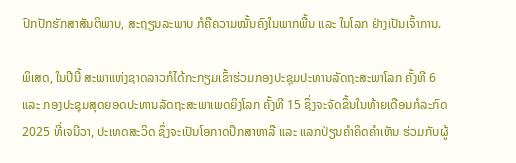ປົກປັກຮັກສາສັນຕິພາບ, ສະຖຽນລະພາບ ກໍຄືຄວາມໝັ້ນຄົງໃນພາກພື້ນ ແລະ ໃນໂລກ ຢ່າງເປັນເຈົ້າການ.

ພິເສດ, ໃນປີນີ້ ສະພາແຫ່ງຊາດລາວກໍໄດ້ກະກຽມເຂົ້າຮ່ວມກອງປະຊຸມປະທານລັດຖະສະພາໂລກ ຄັ້ງທີ 6 ແລະ ກອງປະຊຸມສຸດຍອດປະທານລັດຖະສະພາເພດຍິງໂລກ ຄັ້ງທີ 15 ຊຶ່ງຈະຈັດຂຶ້ນໃນທ້າຍເດືອນກໍລະກົດ 2025 ທີ່ເຈນີວາ, ປະເທດສະວິດ ຊຶ່ງຈະເປັນໂອກາດປຶກສາຫາລື ແລະ ແລກປ່ຽນຄຳຄິດຄຳເຫັນ ຮ່ວມກັບຜູ້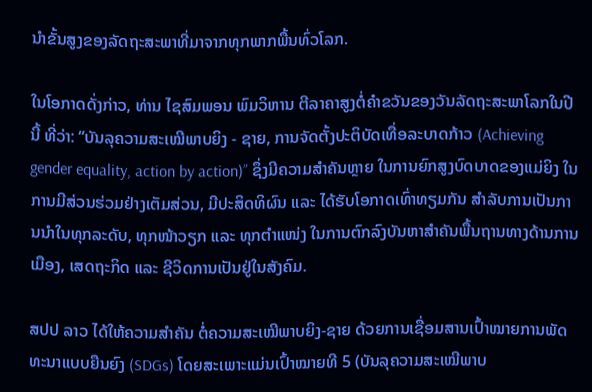ນຳຂັ້ນສູງຂອງລັດຖະສະພາທີ່ມາຈາກທຸກພາກພື້ນທົ່ວໂລກ.

ໃນໂອກາດດັ່ງກ່າວ, ທ່ານ ໄຊສົມພອນ ພົມວິຫານ ຕີລາຄາສູງຕໍ່ຄຳຂວັນຂອງວັນລັດຖະສະພາໂລກໃນປີນີ້ ທີ່ວ່າ: “ບັນລຸຄວາມສະເໝີພາບຍິງ - ຊາຍ, ການຈັດຕັ້ງປະຕິບັດເທື່ອລະບາດກ້າວ (Achieving gender equality, action by action)” ຊຶ່ງມີຄວາມສໍາຄັນຫຼາຍ ໃນການຍົກສູງບົດບາດຂອງແມ່ຍິງ ໃນການມີສ່ວນຮ່ວມຢ່າງເຕັມສ່ວນ, ມີປະສິດທິຜົນ ແລະ ໄດ້ຮັບໂອກາດເທົ່າທຽມກັນ ສຳລັບການເປັນການນໍາໃນທຸກລະດັບ, ທຸກໜ້າວຽກ ແລະ ທຸກຕຳແໜ່ງ ໃນການຕົກລົງບັນຫາສໍາຄັນພື້ນຖານທາງດ້ານການເມືອງ, ເສດຖະກິດ ແລະ ຊີວິດການເປັນຢູ່ໃນສັງຄົມ.

ສປປ ລາວ ໄດ້ໃຫ້ຄວາມສຳຄັນ ຕໍ່ຄວາມສະເໝີພາບຍິງ-ຊາຍ ດ້ວຍການເຊື່ອມສານເປົ້າໝາຍການພັດທະນາແບບຍືນຍົງ (SDGs) ໂດຍສະເພາະແມ່ນເປົ້າໝາຍທີ 5 (ບັນລຸຄວາມສະເໝີພາບ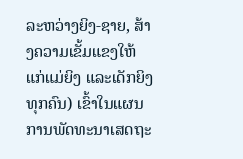ລະຫວ່າງຍິງ-ຊາຍ, ສ້າງຄວາມເຂັ້ມແຂງໃຫ້ແກ່ແມ່ຍິງ ແລະເດັກຍິງທຸກຄົນ) ເຂົ້າໃນແຜນການພັດທະນາເສດຖະ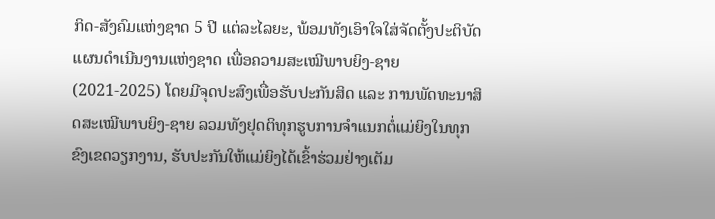ກິດ-ສັງຄົມແຫ່ງຊາດ 5 ປີ ແຕ່ລະໄລຍະ, ພ້ອມທັງເອົາໃຈໃສ່ຈັດຕັ້ງປະຕິບັດແຜນດຳເນີນງານແຫ່ງຊາດ ເພື່ອຄວາມສະເໝີພາບຍິງ-ຊາຍ (2021-2025) ໂດຍມີຈຸດປະສົງເພື່ອຮັບປະກັນສິດ ແລະ ການພັດທະນາສິດສະເໝີພາບຍິງ-ຊາຍ ລວມທັງຢຸດຕິທຸກຮູບການຈຳແນກຕໍ່ແມ່ຍິງໃນທຸກຂົງເຂດວຽກງານ, ຮັບປະກັນໃຫ້ແມ່ຍິງໄດ້ເຂົ້າຮ່ວມຢ່າງເຕັມ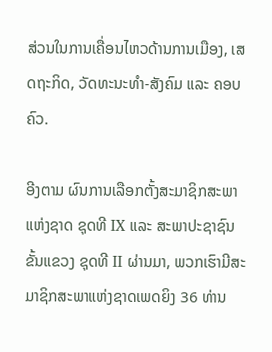ສ່ວນໃນການເຄື່ອນໄຫວດ້ານການເມືອງ, ເສດຖະກິດ, ວັດທະນະທຳ-ສັງຄົມ ແລະ ຄອບຄົວ.

ອີງຕາມ ຜົນການເລືອກຕັ້ງສະມາຊິກສະພາແຫ່ງຊາດ ຊຸດທີ IX ແລະ ສະພາປະຊາຊົນຂັ້ນແຂວງ ຊຸດທີ II ຜ່ານມາ, ພວກເຮົາມີສະມາຊິກສະພາແຫ່ງຊາດເພດຍິງ 36 ທ່ານ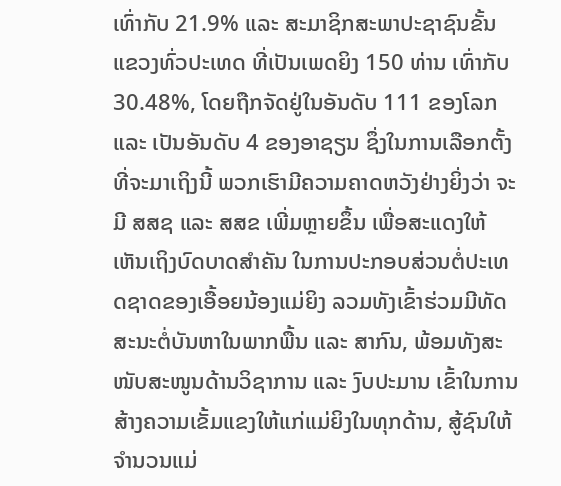ເທົ່າກັບ 21.9% ແລະ ສະມາຊິກສະພາປະຊາຊົນຂັ້ນແຂວງທົ່ວປະເທດ ທີ່ເປັນເພດຍິງ 150 ທ່ານ ເທົ່າກັບ 30.48%, ໂດຍຖືກຈັດຢູ່ໃນອັນດັບ 111 ຂອງໂລກ ແລະ ເປັນອັນດັບ 4 ຂອງອາຊຽນ ຊຶ່ງໃນການເລືອກຕັ້ງທີ່ຈະມາເຖິງນີ້ ພວກເຮົາມີຄວາມຄາດຫວັງຢ່າງຍິ່ງວ່າ ຈະມີ ສສຊ ແລະ ສສຂ ເພີ່ມຫຼາຍຂຶ້ນ ເພື່ອສະແດງໃຫ້ເຫັນເຖິງບົດບາດສຳຄັນ ໃນການປະກອບສ່ວນຕໍ່ປະເທດຊາດຂອງເອື້ອຍນ້ອງແມ່ຍິງ ລວມທັງເຂົ້າຮ່ວມມີທັດສະນະຕໍ່ບັນຫາໃນພາກພື້ນ ແລະ ສາກົນ, ພ້ອມທັງສະໜັບສະໜູນດ້ານວິຊາການ ແລະ ງົບປະມານ ເຂົ້າໃນການສ້າງຄວາມເຂັ້ມແຂງໃຫ້ແກ່ແມ່ຍິງໃນທຸກດ້ານ, ສູ້ຊົນໃຫ້ຈໍານວນແມ່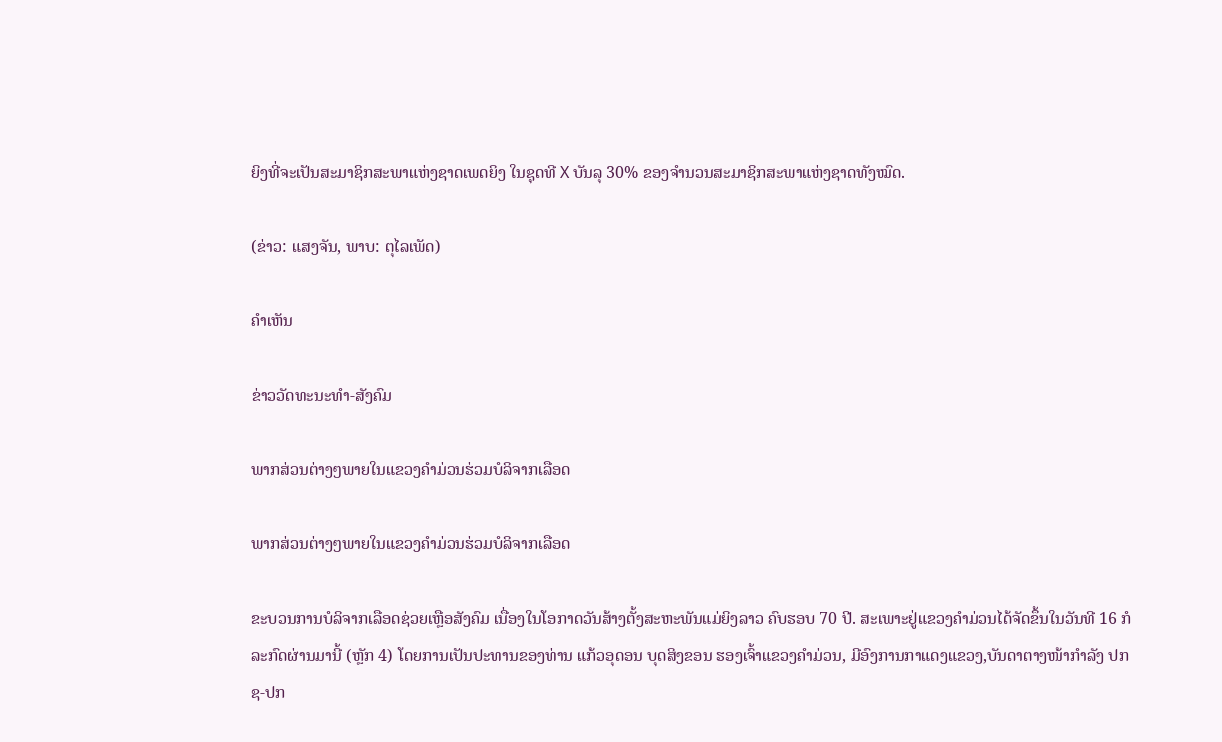ຍິງທີ່ຈະເປັນສະມາຊິກສະພາແຫ່ງຊາດເພດຍິງ ໃນຊຸດທີ X ບັນລຸ 30% ຂອງຈໍານວນສະມາຊິກສະພາແຫ່ງຊາດທັງໝົດ.

(ຂ່າວ: ແສງຈັນ, ພາບ: ຕຸໄລເພັດ)

ຄໍາເຫັນ

ຂ່າວວັດທະນະທຳ-ສັງຄົມ

ພາກສ່ວນຕ່າງໆພາຍໃນແຂວງຄໍາມ່ວນຮ່ວມບໍລິຈາກເລືອດ

ພາກສ່ວນຕ່າງໆພາຍໃນແຂວງຄໍາມ່ວນຮ່ວມບໍລິຈາກເລືອດ

ຂະບວນການບໍລິຈາກເລືອດຊ່ວຍເຫຼືອສັງຄົມ ເນື່ອງໃນໂອກາດວັນສ້າງຕັ້ງສະຫະພັນແມ່ຍິງລາວ ຄົບຮອບ 70 ປີ. ສະເພາະຢູ່ແຂວງຄໍາມ່ວນໄດ້ຈັດຂຶ້ນໃນວັນທີ 16 ກໍລະກົດຜ່ານມານີ້ (ຫຼັກ 4) ໂດຍການເປັນປະທານຂອງທ່ານ ແກ້ວອຸດອນ ບຸດສິງຂອນ ຮອງເຈົ້າແຂວງຄໍາມ່ວນ, ມີອົງການກາແດງແຂວງ,ບັນດາຕາງໜ້າກໍາລັງ ປກຊ-ປກ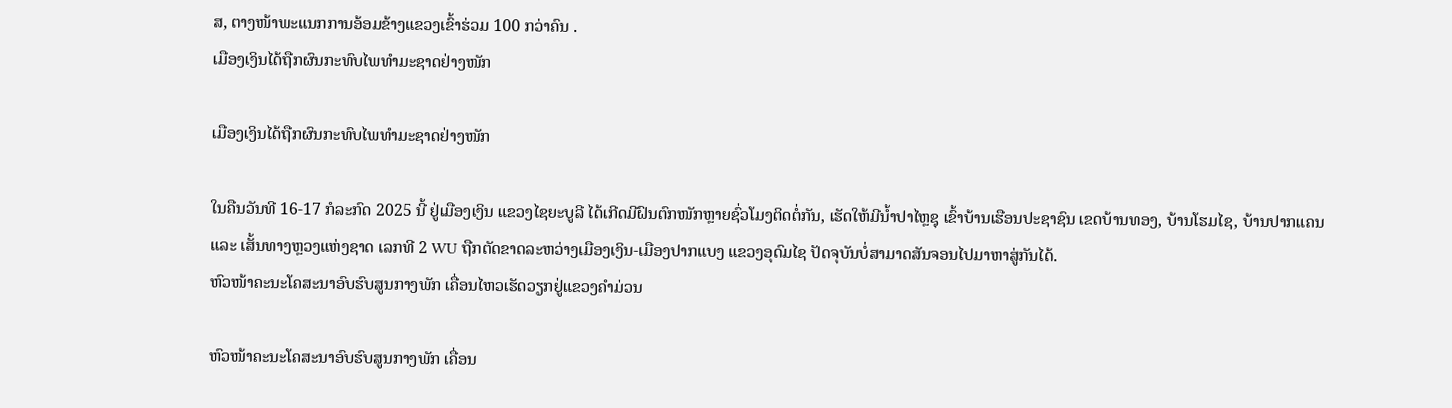ສ, ຕາງໜ້າພະແນກການອ້ອມຂ້າງແຂວງເຂົ້າຮ່ວມ 100 ກວ່າຄົນ .
ເມືອງເງິນໄດ້ຖືກຜົນກະທົບໄພທໍາມະຊາດຢ່າງໜັກ

ເມືອງເງິນໄດ້ຖືກຜົນກະທົບໄພທໍາມະຊາດຢ່າງໜັກ

ໃນຄືນວັນທີ 16-17 ກໍລະກົດ 2025 ນີ້ ຢູ່ເມືອງເງິນ ແຂວງໄຊຍະບູລີ ໄດ້ເກີດມີຝົນຕົກໜັກຫຼາຍຊົ່ວໂມງຕິດຕໍ່ກັນ, ເຮັດໃຫ້ມີນໍ້າປາໄຫຼຊຸ ເຂົ້າບ້ານເຮືອນປະຊາຊົນ ເຂດບ້ານທອງ, ບ້ານໂຮມໄຊ, ບ້ານປາກແຄນ ແລະ ເສັ້ນທາງຫຼວງແຫ່ງຊາດ ເລກທີ 2 WU ຖືກຕັດຂາດລະຫວ່າງເມືອງເງິນ-ເມືອງປາກແບງ ແຂວງອຸດົມໄຊ ປັດຈຸບັນບໍ່ສາມາດສັນຈອນໄປມາຫາສູ່ກັນໄດ້.
ຫົວໜ້າຄະນະໂຄສະນາອົບຮົບສູນກາງພັກ ເຄື່ອນໄຫວເຮັດວຽກຢູ່ແຂວງຄໍາມ່ວນ

ຫົວໜ້າຄະນະໂຄສະນາອົບຮົບສູນກາງພັກ ເຄື່ອນ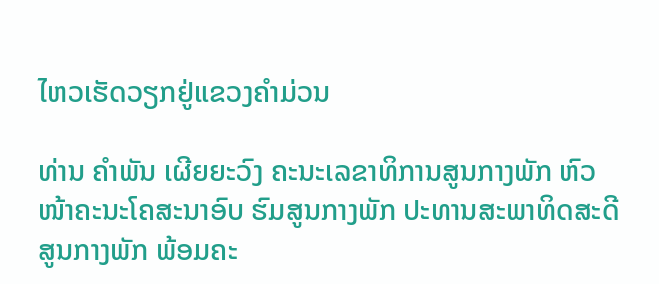ໄຫວເຮັດວຽກຢູ່ແຂວງຄໍາມ່ວນ

ທ່ານ ຄຳພັນ ເຜີຍຍະວົງ ຄະນະເລຂາທິການສູນກາງພັກ ຫົວໜ້າຄະນະໂຄສະນາອົບ ຮົມສູນກາງພັກ ປະທານສະພາທິດສະດີສູນກາງພັກ ພ້ອມຄະ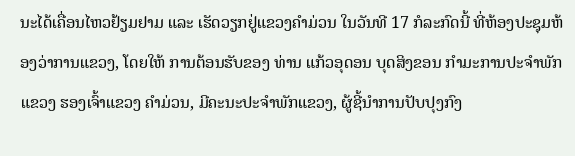ນະໄດ້ເຄື່ອນໄຫວຢ້ຽມຢາມ ແລະ ເຮັດວຽກຢູ່ແຂວງຄຳມ່ວນ ໃນວັນທີ 17 ກໍລະກົດນີ້ ທີ່ຫ້ອງປະຊຸມຫ້ອງວ່າການແຂວງ, ໂດຍໃຫ້ ການຕ້ອນຮັບຂອງ ທ່ານ ແກ້ວອຸດອນ ບຸດສິງຂອນ ກຳມະການປະຈຳພັກແຂວງ ຮອງເຈົ້າແຂວງ ຄຳມ່ວນ, ມີຄະນະປະຈຳພັກແຂວງ, ຜູ້ຊີ້ນຳການປັບປຸງກົງ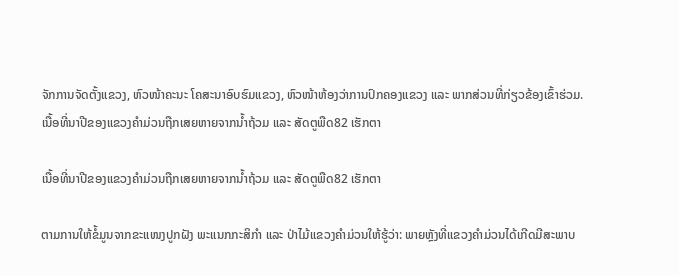ຈັກການຈັດຕັ້ງແຂວງ, ຫົວໜ້າຄະນະ ໂຄສະນາອົບຮົມແຂວງ, ຫົວໜ້າຫ້ອງວ່າການປົກຄອງແຂວງ ແລະ ພາກສ່ວນທີ່ກ່ຽວຂ້ອງເຂົ້າຮ່ວມ.
ເນື້ອທີ່ນາປີຂອງແຂວງຄໍາມ່ວນຖືກເສຍຫາຍຈາກນໍ້າຖ້ວມ ແລະ ສັດຕູພືດ82 ເຮັກຕາ

ເນື້ອທີ່ນາປີຂອງແຂວງຄໍາມ່ວນຖືກເສຍຫາຍຈາກນໍ້າຖ້ວມ ແລະ ສັດຕູພືດ82 ເຮັກຕາ

ຕາມການໃຫ້ຂໍ້ມູນຈາກຂະແໜງປູກຝັງ ພະແນກກະສິກໍາ ແລະ ປ່າໄມ້ແຂວງຄໍາມ່ວນໃຫ້ຮູ້ວ່າ: ພາຍຫຼັງທີ່ແຂວງຄໍາມ່ວນໄດ້ເກີດມີສະພາບ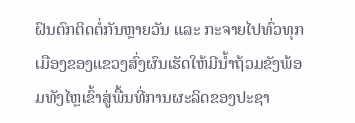ຝົນຕົກຕິດຕໍ່ກັນຫຼາຍວັນ ແລະ ກະຈາຍໄປທົ່ວທຸກເມືອງຂອງແຂວງສົ່ງຜົນເຮັດໃຫ້ມີນໍ້າຖ້ວມຂັງພ້ອມທັງໄຫຼເຂົ້າສູ່ພື້ນທີ່ການຜະລິດຂອງປະຊາ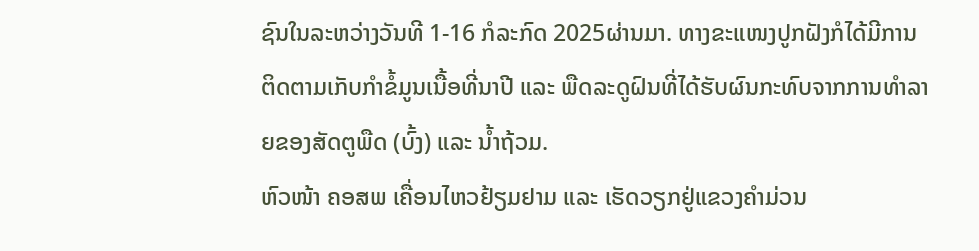ຊົນໃນລະຫວ່າງວັນທີ 1-16 ກໍລະກົດ 2025ຜ່ານມາ. ທາງຂະແໜງປູກຝັງກໍໄດ້ມີການຕິດຕາມເກັບກໍາຂໍ້ມູນເນື້ອທີ່ນາປີ ແລະ ພືດລະດູຝົນທີ່ໄດ້ຮັບຜົນກະທົບຈາກການທໍາລາຍຂອງສັດຕູພືດ (ບົ້ງ) ແລະ ນໍ້າຖ້ວມ.
ຫົວໜ້າ ຄອສພ ເຄື່ອນໄຫວຢ້ຽມຢາມ ແລະ ເຮັດວຽກຢູ່ແຂວງຄຳມ່ວນ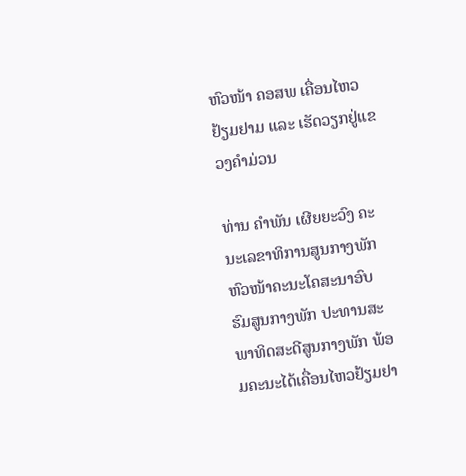ຫົວໜ້າ ຄອສພ ເຄື່ອນໄຫວຢ້ຽມຢາມ ແລະ ເຮັດວຽກຢູ່ແຂວງຄຳມ່ວນ

ທ່ານ ຄຳພັນ ເຜີຍຍະວົງ ຄະນະເລຂາທິການສູນກາງພັກ ຫົວໜ້າຄະນະໂຄສະນາອົບ ຮົມສູນກາງພັກ ປະທານສະພາທິດສະດີສູນກາງພັກ ພ້ອມຄະນະໄດ້ເຄື່ອນໄຫວຢ້ຽມຢາ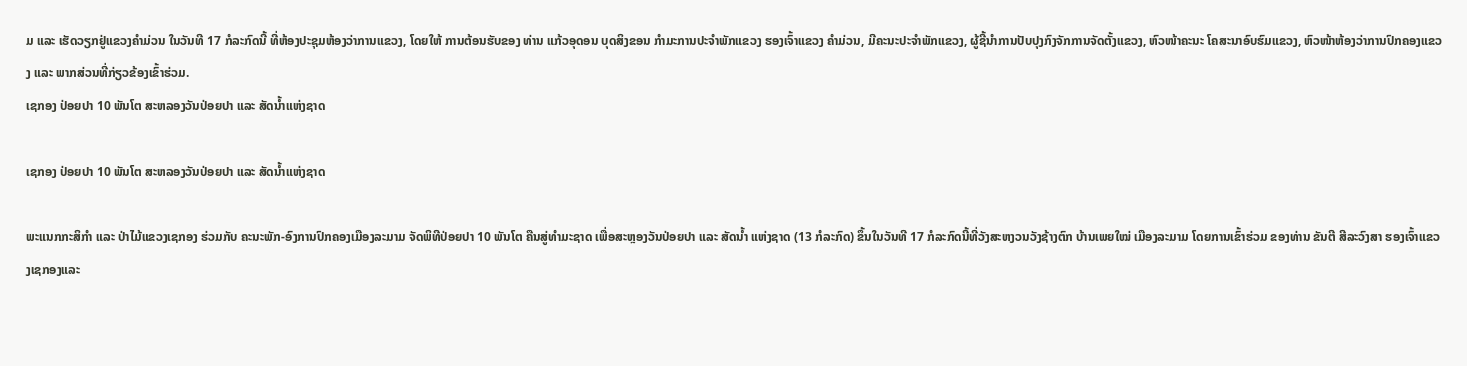ມ ແລະ ເຮັດວຽກຢູ່ແຂວງຄຳມ່ວນ ໃນວັນທີ 17 ກໍລະກົດນີ້ ທີ່ຫ້ອງປະຊຸມຫ້ອງວ່າການແຂວງ, ໂດຍໃຫ້ ການຕ້ອນຮັບຂອງ ທ່ານ ແກ້ວອຸດອນ ບຸດສິງຂອນ ກຳມະການປະຈຳພັກແຂວງ ຮອງເຈົ້າແຂວງ ຄຳມ່ວນ, ມີຄະນະປະຈຳພັກແຂວງ, ຜູ້ຊີ້ນຳການປັບປຸງກົງຈັກການຈັດຕັ້ງແຂວງ, ຫົວໜ້າຄະນະ ໂຄສະນາອົບຮົມແຂວງ, ຫົວໜ້າຫ້ອງວ່າການປົກຄອງແຂວງ ແລະ ພາກສ່ວນທີ່ກ່ຽວຂ້ອງເຂົ້າຮ່ວມ.
ເຊກອງ ປ່ອຍປາ 10 ພັນໂຕ ສະຫລອງວັນປ່ອຍປາ ແລະ ສັດນໍ້າແຫ່ງຊາດ

ເຊກອງ ປ່ອຍປາ 10 ພັນໂຕ ສະຫລອງວັນປ່ອຍປາ ແລະ ສັດນໍ້າແຫ່ງຊາດ

ພະແນກກະສິກໍາ ແລະ ປ່າໄມ້ແຂວງເຊກອງ ຮ່ວມກັບ ຄະນະພັກ-ອົງການປົກຄອງເມືອງລະມາມ ຈັດພິທີປ່ອຍປາ 10 ພັນໂຕ ຄືນສູ່ທໍາມະຊາດ ເພື່ອສະຫຼອງວັນປ່ອຍປາ ແລະ ສັດນໍ້າ ແຫ່ງຊາດ (13 ກໍລະກົດ) ຂຶ້ນໃນວັນທີ 17 ກໍລະກົດນີ້ທີ່ວັງສະຫງວນວັງຊ້າງຕົກ ບ້ານເພຍໃໝ່ ເມືອງລະມາມ ໂດຍການເຂົ້າຮ່ວມ ຂອງທ່ານ ຂັນຕີ ສີລະວົງສາ ຮອງເຈົ້າແຂວງເຊກອງແລະ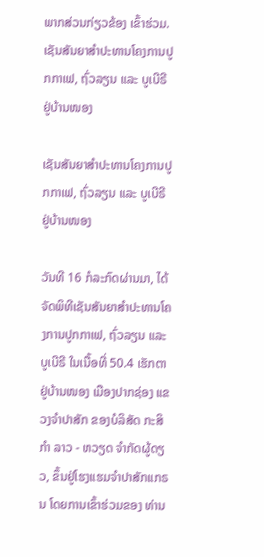ພາກສ່ວນກ່ຽວຂ້ອງ ເຂົ້າຮ່ວມ.
ເຊັນສັນຍາສໍາປະທານໂຄງການປູກກາເຟ, ຖົ່ວລຽນ ແລະ ບູເບີຣີ ຢູ່ບ້ານໜອງ

ເຊັນສັນຍາສໍາປະທານໂຄງການປູກກາເຟ, ຖົ່ວລຽນ ແລະ ບູເບີຣີ ຢູ່ບ້ານໜອງ

ວັນທີ 16 ກໍລະກົດຜ່ານມາ, ໄດ້ຈັດພິທີເຊັນສັນຍາສໍາປະທານໂຄງການປູກກາເຟ, ຖົ່ວລຽນ ແລະ ບູເບີຣີ ໃນເນື້ອທີ່ 50.4 ເຮັກຕາ ຢູ່ບ້ານໜອງ ເມືອງປາກຊ່ອງ ແຂວງຈຳປາສັກ ຂອງບໍລິສັດ ກະສິກຳ ລາວ - ຫວຽດ ຈຳກັດຜູ້ດຽວ, ຂຶ້ນຢູ່ໂຮງແຮມຈໍາປາສັກແກຣນ ໂດຍການເຂົ້າຮ່ວມຂອງ ທ່ານ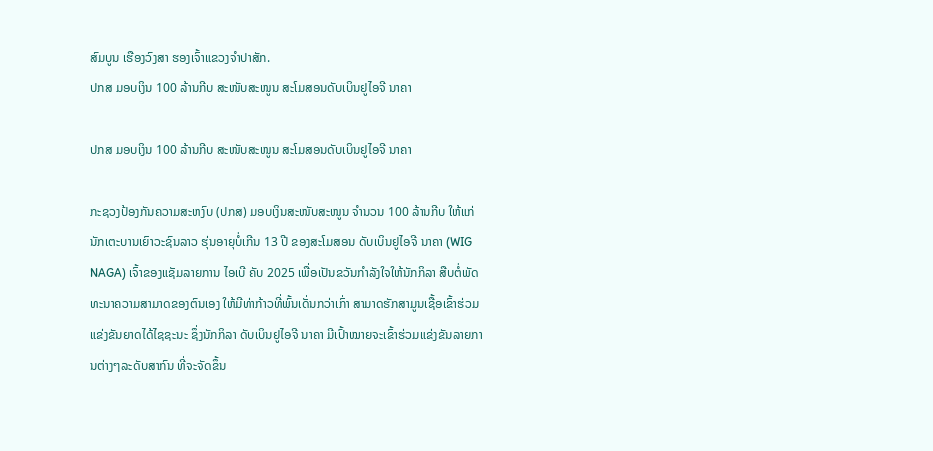ສົມບູນ ເຮືອງວົງສາ ຮອງເຈົ້າແຂວງຈໍາປາສັກ.
ປກສ ມອບເງິນ 100 ລ້ານກີບ ສະໜັບສະໜູນ ສະໂມສອນດັບເບິນຢູໄອຈີ ນາຄາ

ປກສ ມອບເງິນ 100 ລ້ານກີບ ສະໜັບສະໜູນ ສະໂມສອນດັບເບິນຢູໄອຈີ ນາຄາ

ກະຊວງປ້ອງກັນຄວາມສະຫງົບ (ປກສ) ມອບເງິນສະໜັບສະໜູນ ຈຳນວນ 100 ລ້ານກີບ ໃຫ້ແກ່ນັກເຕະບານເຍົາວະຊົນລາວ ຮຸ່ນອາຍຸບໍ່ເກີນ 13 ປີ ຂອງສະໂມສອນ ດັບເບິນຢູໄອຈີ ນາຄາ (WIG NAGA) ເຈົ້າຂອງແຊັມລາຍການ ໄອເບີ ຄັບ 2025 ເພື່ອເປັນຂວັນກຳລັງໃຈໃຫ້ນັກກິລາ ສືບຕໍ່ພັດທະນາຄວາມສາມາດຂອງຕົນເອງ ໃຫ້ມີທ່າກ້າວທີ່ພົ້ນເດັ່ນກວ່າເກົ່າ ສາມາດຮັກສາມູນເຊື້ອເຂົ້າຮ່ວມແຂ່ງຂັນຍາດໄດ້ໄຊຊະນະ ຊຶ່ງນັກກິລາ ດັບເບິນຢູໄອຈີ ນາຄາ ມີເປົ້າໝາຍຈະເຂົ້າຮ່ວມແຂ່ງຂັນລາຍການຕ່າງໆລະດັບສາກົນ ທີ່ຈະຈັດຂຶ້ນ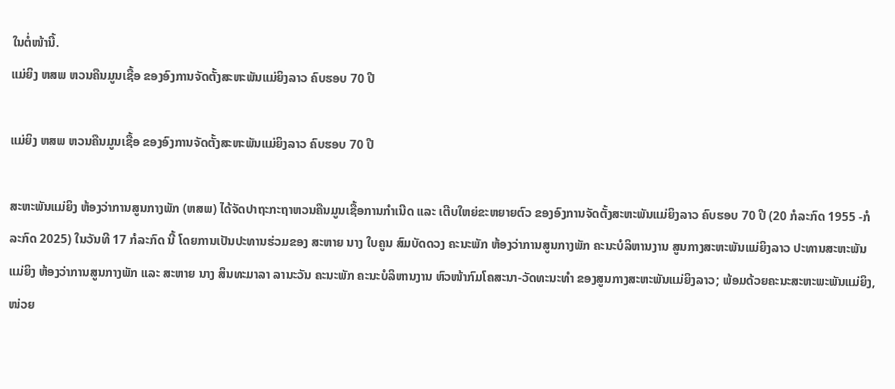ໃນຕໍ່ໜ້ານີ້.
ແມ່ຍິງ ຫສພ ຫວນຄືນມູນເຊື້ອ ຂອງອົງການຈັດຕັ້ງສະຫະພັນແມ່ຍິງລາວ ຄົບຮອບ 70 ປີ

ແມ່ຍິງ ຫສພ ຫວນຄືນມູນເຊື້ອ ຂອງອົງການຈັດຕັ້ງສະຫະພັນແມ່ຍິງລາວ ຄົບຮອບ 70 ປີ

ສະຫະພັນແມ່ຍິງ ຫ້ອງວ່າການສູນກາງພັກ (ຫສພ) ໄດ້ຈັດປາຖະກະຖາຫວນຄືນມູນເຊື້ອການກໍາເນີດ ແລະ ເຕີບໃຫຍ່ຂະຫຍາຍຕົວ ຂອງອົງການຈັດຕັ້ງສະຫະພັນແມ່ຍິງລາວ ຄົບຮອບ 70 ປີ (20 ກໍລະກົດ 1955 -ກໍລະກົດ 2025) ໃນວັນທີ 17 ກໍລະກົດ ນີ້ ໂດຍການເປັນປະທານຮ່ວມຂອງ ສະຫາຍ ນາງ ໃບຄູນ ສົມບັດດວງ ຄະນະພັກ ຫ້ອງວ່າການສູນກາງພັກ ຄະນະບໍລິຫານງານ ສູນກາງສະຫະພັນແມ່ຍິງລາວ ປະທານສະຫະພັນແມ່ຍິງ ຫ້ອງວ່າການສູນກາງພັກ ແລະ ສະຫາຍ ນາງ ສິນທະມາລາ ລານະວັນ ຄະນະພັກ ຄະນະບໍລິຫານງານ ຫົວໜ້າກົມໂຄສະນາ-ວັດທະນະທໍາ ຂອງສູນກາງສະຫະພັນແມ່ຍິງລາວ; ພ້ອມດ້ວຍຄະນະສະຫະພະພັນແມ່ຍິງ, ໜ່ວຍ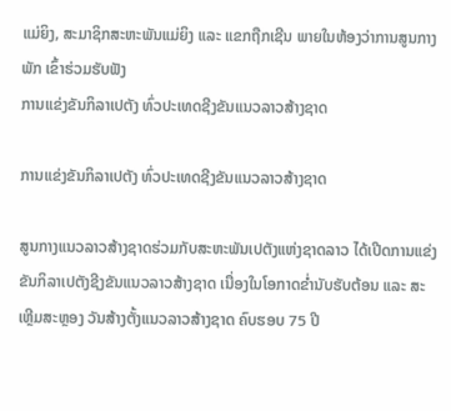ແມ່ຍິງ, ສະມາຊິກສະຫະພັນແມ່ຍິງ ແລະ ແຂກຖືກເຊີນ ພາຍໃນຫ້ອງວ່າການສູນກາງພັກ ເຂົ້າຮ່ວມຮັບຟັງ
ການແຂ່ງຂັນກິລາເປຕັງ ທົ່ວປະເທດຊີງຂັນແນວລາວສ້າງຊາດ

ການແຂ່ງຂັນກິລາເປຕັງ ທົ່ວປະເທດຊີງຂັນແນວລາວສ້າງຊາດ

ສູນກາງແນວລາວສ້າງຊາດຮ່ວມກັບສະຫະພັນເປຕັງແຫ່ງຊາດລາວ ໄດ້ເປີດການແຂ່ງຂັນກິລາເປຕັງຊີງຂັນແນວລາວສ້າງຊາດ ເນື່ອງໃນໂອກາດຂໍ່ານັບຮັບຕ້ອນ ແລະ ສະເຫຼີມສະຫຼອງ ວັນສ້າງຕັ້ງແນວລາວສ້າງຊາດ ຄົບຮອບ 75 ປີ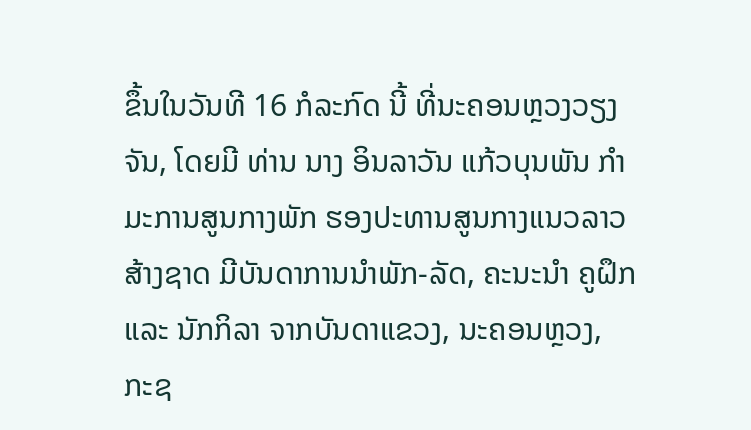ຂຶ້ນໃນວັນທີ 16 ກໍລະກົດ ນີ້ ທີ່ນະຄອນຫຼວງວຽງຈັນ, ໂດຍມີ ທ່ານ ນາງ ອິນລາວັນ ແກ້ວບຸນພັນ ກໍາມະການສູນກາງພັກ ຮອງປະທານສູນກາງແນວລາວສ້າງຊາດ ມີບັນດາການນໍາພັກ-ລັດ, ຄະນະນໍາ ຄູຝຶກ ແລະ ນັກກິລາ ຈາກບັນດາແຂວງ, ນະຄອນຫຼວງ, ກະຊ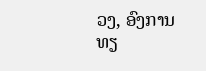ວງ, ອົງການທຽ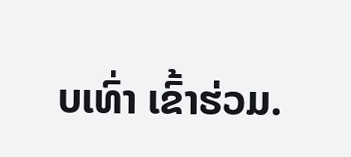ບເທົ່າ ເຂົ້າຮ່ວມ.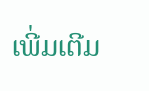ເພີ່ມເຕີມ